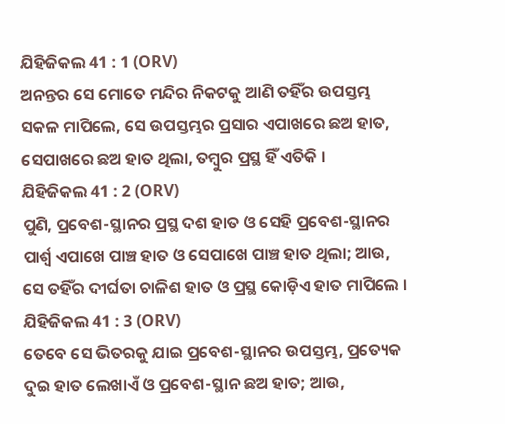ଯିହିଜିକଲ 41 : 1 (ORV)
ଅନନ୍ତର ସେ ମୋତେ ମନ୍ଦିର ନିକଟକୁ ଆଣି ତହିଁର ଉପସ୍ତମ୍ଭ ସକଳ ମାପିଲେ, ସେ ଉପସ୍ତମ୍ଭର ପ୍ରସାର ଏପାଖରେ ଛଅ ହାତ, ସେପାଖରେ ଛଅ ହାତ ଥିଲା, ତମ୍ଵୁର ପ୍ରସ୍ଥ ହିଁ ଏତିକି ।
ଯିହିଜିକଲ 41 : 2 (ORV)
ପୁଣି, ପ୍ରବେଶ-ସ୍ଥାନର ପ୍ରସ୍ଥ ଦଶ ହାତ ଓ ସେହି ପ୍ରବେଶ-ସ୍ଥାନର ପାର୍ଶ୍ଵ ଏପାଖେ ପାଞ୍ଚ ହାତ ଓ ସେପାଖେ ପାଞ୍ଚ ହାତ ଥିଲା; ଆଉ, ସେ ତହିଁର ଦୀର୍ଘତା ଚାଳିଶ ହାତ ଓ ପ୍ରସ୍ଥ କୋଡ଼ିଏ ହାତ ମାପିଲେ ।
ଯିହିଜିକଲ 41 : 3 (ORV)
ତେବେ ସେ ଭିତରକୁ ଯାଇ ପ୍ରବେଶ-ସ୍ଥାନର ଉପସ୍ତମ୍ଭ, ପ୍ରତ୍ୟେକ ଦୁଇ ହାତ ଲେଖାଏଁ ଓ ପ୍ରବେଶ-ସ୍ଥାନ ଛଅ ହାତ; ଆଉ,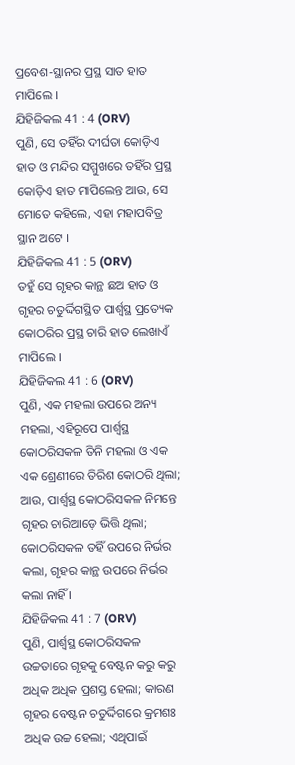ପ୍ରବେଶ-ସ୍ଥାନର ପ୍ରସ୍ଥ ସାତ ହାତ ମାପିଲେ ।
ଯିହିଜିକଲ 41 : 4 (ORV)
ପୁଣି, ସେ ତହିଁର ଦୀର୍ଘତା କୋଡ଼ିଏ ହାତ ଓ ମନ୍ଦିର ସମ୍ମୁଖରେ ତହିଁର ପ୍ରସ୍ଥ କୋଡ଼ିଏ ହାତ ମାପିଲେନ୍ତ ଆଉ, ସେ ମୋତେ କହିଲେ, ଏହା ମହାପବିତ୍ର ସ୍ଥାନ ଅଟେ ।
ଯିହିଜିକଲ 41 : 5 (ORV)
ତହୁଁ ସେ ଗୃହର କାନ୍ଥ ଛଅ ହାତ ଓ ଗୃହର ଚତୁର୍ଦ୍ଦିଗସ୍ଥିତ ପାର୍ଶ୍ଵସ୍ଥ ପ୍ରତ୍ୟେକ କୋଠରିର ପ୍ରସ୍ଥ ଚାରି ହାତ ଲେଖାଏଁ ମାପିଲେ ।
ଯିହିଜିକଲ 41 : 6 (ORV)
ପୁଣି, ଏକ ମହଲା ଉପରେ ଅନ୍ୟ ମହଲା, ଏହିରୂପେ ପାର୍ଶ୍ଵସ୍ଥ କୋଠରିସକଳ ତିନି ମହଲା ଓ ଏକ ଏକ ଶ୍ରେଣୀରେ ତିରିଶ କୋଠରି ଥିଲା; ଆଉ, ପାର୍ଶ୍ଵସ୍ଥ କୋଠରିସକଳ ନିମନ୍ତେ ଗୃହର ଚାରିଆଡ଼େ ଭିତ୍ତି ଥିଲା; କୋଠରିସକଳ ତହିଁ ଉପରେ ନିର୍ଭର କଲା, ଗୃହର କାନ୍ଥ ଉପରେ ନିର୍ଭର କଲା ନାହିଁ ।
ଯିହିଜିକଲ 41 : 7 (ORV)
ପୁଣି, ପାର୍ଶ୍ଵସ୍ଥ କୋଠରିସକଳ ଉଚ୍ଚତାରେ ଗୃହକୁ ବେଷ୍ଟନ କରୁ କରୁ ଅଧିକ ଅଧିକ ପ୍ରଶସ୍ତ ହେଲା; କାରଣ ଗୃହର ବେଷ୍ଟନ ଚତୁର୍ଦ୍ଦିଗରେ କ୍ରମଶଃ ଅଧିକ ଉଚ୍ଚ ହେଲା; ଏଥିପାଇଁ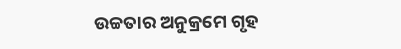ଉଚ୍ଚତାର ଅନୁକ୍ରମେ ଗୃହ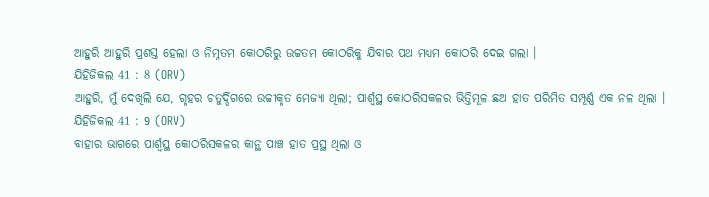ଆହୁରି ଆହୁରି ପ୍ରଶସ୍ତ ହେଲା ଓ ନିମ୍ନତମ କୋଠରିରୁ ଉଚ୍ଚତମ କୋଠରିକୁ ଯିବାର ପଥ ମଧ୍ୟମ କୋଠରି ଦେଇ ଗଲା ।
ଯିହିଜିକଲ 41 : 8 (ORV)
ଆହୁରି, ମୁଁ ଦେଖିଲି ଯେ, ଗୃହର ଚତୁର୍ଦ୍ଦିଗରେ ଉଚ୍ଚୀକୃତ ମେଜ୍ୟା ଥିଲା; ପାର୍ଶ୍ଵସ୍ଥ କୋଠରିସକଳର ଭିତ୍ତିମୂଳ ଛଅ ହାତ ପରିମିତ ସମ୍ପୂର୍ଣ୍ଣ ଏକ ନଳ ଥିଲା ।
ଯିହିଜିକଲ 41 : 9 (ORV)
ବାହାର ଭାଗରେ ପାର୍ଶ୍ଵସ୍ଥ କୋଠରିସକଳର କାନ୍ଥ ପାଞ୍ଚ ହାତ ପ୍ରସ୍ଥ ଥିଲା ଓ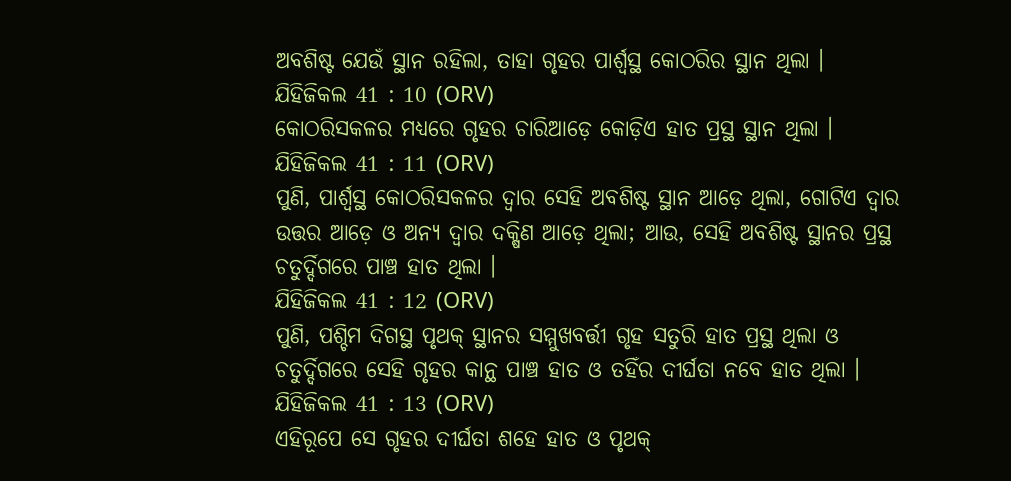ଅବଶିଷ୍ଟ ଯେଉଁ ସ୍ଥାନ ରହିଲା, ତାହା ଗୃହର ପାର୍ଶ୍ଵସ୍ଥ କୋଠରିର ସ୍ଥାନ ଥିଲା ।
ଯିହିଜିକଲ 41 : 10 (ORV)
କୋଠରିସକଳର ମଧ୍ୟରେ ଗୃହର ଚାରିଆଡ଼େ କୋଡ଼ିଏ ହାତ ପ୍ରସ୍ଥ ସ୍ଥାନ ଥିଲା ।
ଯିହିଜିକଲ 41 : 11 (ORV)
ପୁଣି, ପାର୍ଶ୍ଵସ୍ଥ କୋଠରିସକଳର ଦ୍ଵାର ସେହି ଅବଶିଷ୍ଟ ସ୍ଥାନ ଆଡ଼େ ଥିଲା, ଗୋଟିଏ ଦ୍ଵାର ଉତ୍ତର ଆଡ଼େ ଓ ଅନ୍ୟ ଦ୍ଵାର ଦକ୍ଷିଣ ଆଡ଼େ ଥିଲା; ଆଉ, ସେହି ଅବଶିଷ୍ଟ ସ୍ଥାନର ପ୍ରସ୍ଥ ଚତୁର୍ଦ୍ଦିଗରେ ପାଞ୍ଚ ହାତ ଥିଲା ।
ଯିହିଜିକଲ 41 : 12 (ORV)
ପୁଣି, ପଶ୍ଚିମ ଦିଗସ୍ଥ ପୃଥକ୍ ସ୍ଥାନର ସମ୍ମୁଖବର୍ତ୍ତୀ ଗୃହ ସତୁରି ହାତ ପ୍ରସ୍ଥ ଥିଲା ଓ ଚତୁର୍ଦ୍ଦିଗରେ ସେହି ଗୃହର କାନ୍ଥ ପାଞ୍ଚ ହାତ ଓ ତହିଁର ଦୀର୍ଘତା ନବେ ହାତ ଥିଲା ।
ଯିହିଜିକଲ 41 : 13 (ORV)
ଏହିରୂପେ ସେ ଗୃହର ଦୀର୍ଘତା ଶହେ ହାତ ଓ ପୃଥକ୍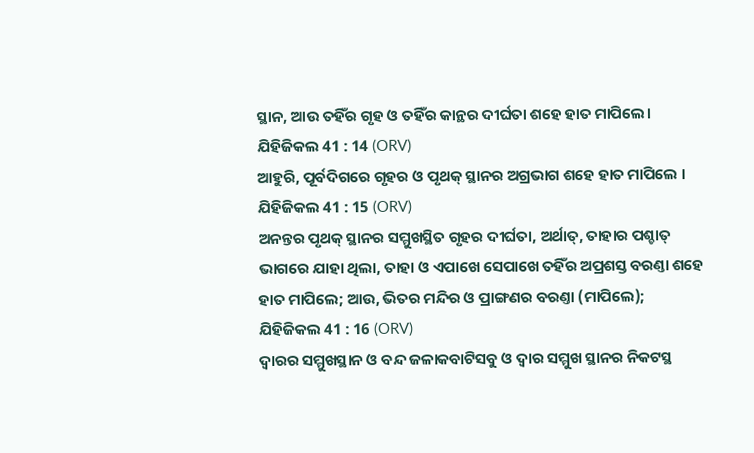ସ୍ଥାନ, ଆଉ ତହିଁର ଗୃହ ଓ ତହିଁର କାନ୍ଥର ଦୀର୍ଘତା ଶହେ ହାତ ମାପିଲେ।
ଯିହିଜିକଲ 41 : 14 (ORV)
ଆହୁରି, ପୂର୍ବଦିଗରେ ଗୃହର ଓ ପୃଥକ୍ ସ୍ଥାନର ଅଗ୍ରଭାଗ ଶହେ ହାତ ମାପିଲେ ।
ଯିହିଜିକଲ 41 : 15 (ORV)
ଅନନ୍ତର ପୃଥକ୍ ସ୍ଥାନର ସମ୍ମୁଖସ୍ଥିତ ଗୃହର ଦୀର୍ଘତା, ଅର୍ଥାତ୍, ତାହାର ପଶ୍ଚାତ୍ ଭାଗରେ ଯାହା ଥିଲା, ତାହା ଓ ଏପାଖେ ସେପାଖେ ତହିଁର ଅପ୍ରଶସ୍ତ ବରଣ୍ତା ଶହେ ହାତ ମାପିଲେ; ଆଉ, ଭିତର ମନ୍ଦିର ଓ ପ୍ରାଙ୍ଗଣର ବରଣ୍ତା (ମାପିଲେ);
ଯିହିଜିକଲ 41 : 16 (ORV)
ଦ୍ଵାରର ସମ୍ମୁଖସ୍ଥାନ ଓ ବନ୍ଦ ଜଳାକବାଟିସବୁ ଓ ଦ୍ଵାର ସମ୍ମୁଖ ସ୍ଥାନର ନିକଟସ୍ଥ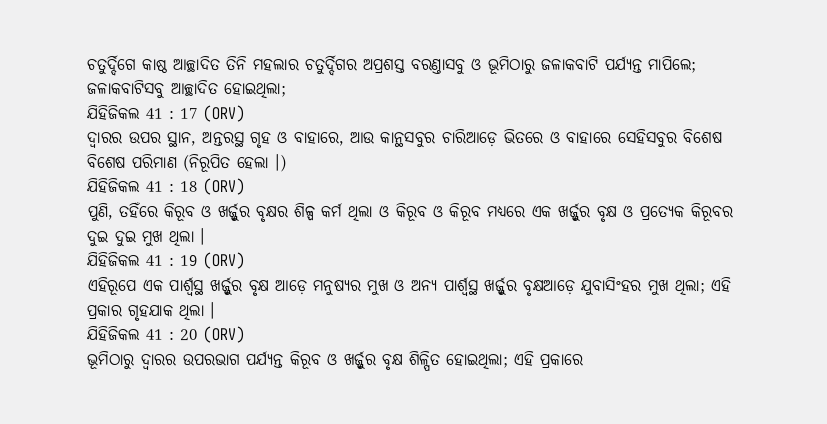ଚତୁର୍ଦ୍ଦିଗେ କାଷ୍ଠ ଆଚ୍ଛାଦିତ ତିନି ମହଲାର ଚତୁର୍ଦ୍ଦିଗର ଅପ୍ରଶସ୍ତ ବରଣ୍ତାସବୁ ଓ ଭୂମିଠାରୁ ଜଳାକବାଟି ପର୍ଯ୍ୟନ୍ତ ମାପିଲେ; ଜଳାକବାଟିସବୁ ଆଚ୍ଛାଦିତ ହୋଇଥିଲା;
ଯିହିଜିକଲ 41 : 17 (ORV)
ଦ୍ଵାରର ଉପର ସ୍ଥାନ, ଅନ୍ତରସ୍ଥ ଗୃହ ଓ ବାହାରେ, ଆଉ କାନ୍ଥସବୁର ଚାରିଆଡ଼େ ଭିତରେ ଓ ବାହାରେ ସେହିସବୁର ବିଶେଷ ବିଶେଷ ପରିମାଣ (ନିରୂପିତ ହେଲା ।)
ଯିହିଜିକଲ 41 : 18 (ORV)
ପୁଣି, ତହିଁରେ କିରୂବ ଓ ଖର୍ଜ୍ଜୁର ବୃକ୍ଷର ଶିଳ୍ପ କର୍ମ ଥିଲା ଓ କିରୂବ ଓ କିରୂବ ମଧ୍ୟରେ ଏକ ଖର୍ଜ୍ଜୁର ବୃକ୍ଷ ଓ ପ୍ରତ୍ୟେକ କିରୂବର ଦୁଇ ଦୁଇ ମୁଖ ଥିଲା ।
ଯିହିଜିକଲ 41 : 19 (ORV)
ଏହିରୂପେ ଏକ ପାର୍ଶ୍ଵସ୍ଥ ଖର୍ଜ୍ଜୁର ବୃକ୍ଷ ଆଡ଼େ ମନୁଷ୍ୟର ମୁଖ ଓ ଅନ୍ୟ ପାର୍ଶ୍ଵସ୍ଥ ଖର୍ଜ୍ଜୁର ବୃକ୍ଷଆଡ଼େ ଯୁବାସିଂହର ମୁଖ ଥିଲା; ଏହି ପ୍ରକାର ଗୃହଯାକ ଥିଲା ।
ଯିହିଜିକଲ 41 : 20 (ORV)
ଭୂମିଠାରୁ ଦ୍ଵାରର ଉପରଭାଗ ପର୍ଯ୍ୟନ୍ତ କିରୂବ ଓ ଖର୍ଜ୍ଜୁର ବୃକ୍ଷ ଶିଳ୍ପିତ ହୋଇଥିଲା; ଏହି ପ୍ରକାରେ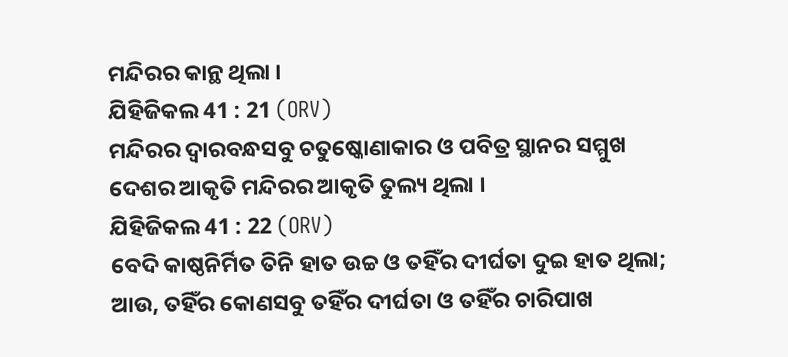ମନ୍ଦିରର କାନ୍ଥ ଥିଲା ।
ଯିହିଜିକଲ 41 : 21 (ORV)
ମନ୍ଦିରର ଦ୍ଵାରବନ୍ଧସବୁ ଚତୁଷ୍କୋଣାକାର ଓ ପବିତ୍ର ସ୍ଥାନର ସମ୍ମୁଖ ଦେଶର ଆକୃତି ମନ୍ଦିରର ଆକୃତି ତୁଲ୍ୟ ଥିଲା ।
ଯିହିଜିକଲ 41 : 22 (ORV)
ବେଦି କାଷ୍ଠନିର୍ମିତ ତିନି ହାତ ଉଚ୍ଚ ଓ ତହିଁର ଦୀର୍ଘତା ଦୁଇ ହାତ ଥିଲା; ଆଉ, ତହିଁର କୋଣସବୁ ତହିଁର ଦୀର୍ଘତା ଓ ତହିଁର ଚାରିପାଖ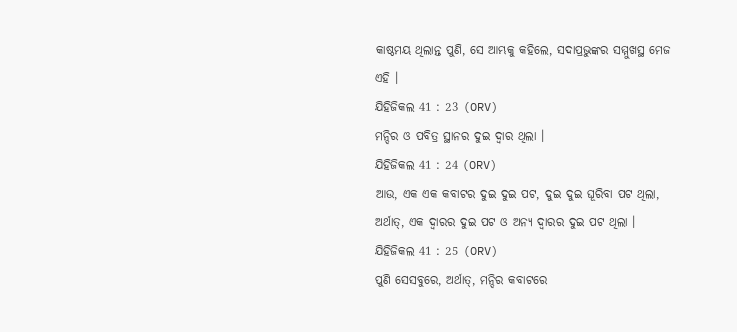କାଷ୍ଠମୟ ଥିଲାନ୍ତ ପୁଣି, ସେ ଆମ୍ଭକୁ କହିଲେ, ସଦାପ୍ରଭୁଙ୍କର ସମ୍ମୁଖସ୍ଥ ମେଜ ଏହି ।
ଯିହିଜିକଲ 41 : 23 (ORV)
ମନ୍ଦିର ଓ ପବିତ୍ର ସ୍ଥାନର ଦୁଇ ଦ୍ଵାର ଥିଲା ।
ଯିହିଜିକଲ 41 : 24 (ORV)
ଆଉ, ଏକ ଏକ କବାଟର ଦୁଇ ଦୁଇ ପଟ, ଦୁଇ ଦୁଇ ଘୂରିବା ପଟ ଥିଲା, ଅର୍ଥାତ୍, ଏକ ଦ୍ଵାରର ଦୁଇ ପଟ ଓ ଅନ୍ୟ ଦ୍ଵାରର ଦୁଇ ପଟ ଥିଲା ।
ଯିହିଜିକଲ 41 : 25 (ORV)
ପୁଣି ସେସବୁରେ, ଅର୍ଥାତ୍, ମନ୍ଦିର କବାଟରେ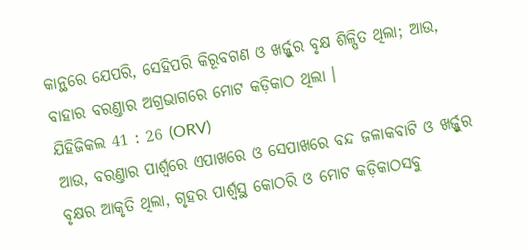କାନ୍ଥରେ ଯେପରି, ସେହିପରି କିରୂବଗଣ ଓ ଖର୍ଜ୍ଜୁର ବୃକ୍ଷ ଶିଳ୍ପିତ ଥିଲା; ଆଉ, ବାହାର ବରଣ୍ତାର ଅଗ୍ରଭାଗରେ ମୋଟ କଡ଼ିକାଠ ଥିଲା ।
ଯିହିଜିକଲ 41 : 26 (ORV)
ଆଉ, ବରଣ୍ତାର ପାର୍ଶ୍ଵରେ ଏପାଖରେ ଓ ସେପାଖରେ ବନ୍ଦ ଜଳାକବାଟି ଓ ଖର୍ଜ୍ଜୁର ବୃକ୍ଷର ଆକୃତି ଥିଲା, ଗୃହର ପାର୍ଶ୍ଵସ୍ଥ କୋଠରି ଓ ମୋଟ କଡ଼ିକାଠସବୁ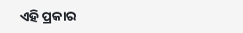ଏହି ପ୍ରକାର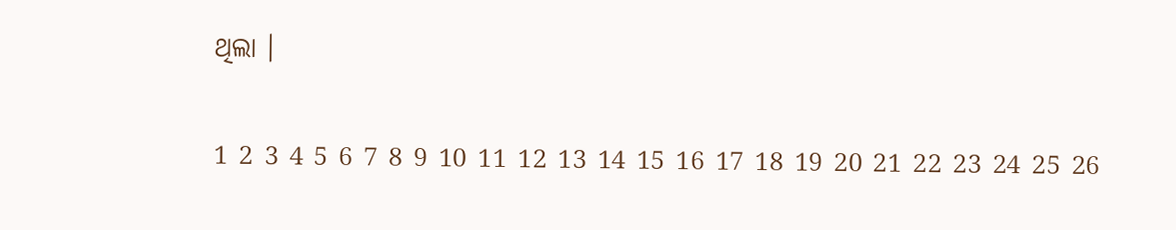ଥିଲା ।

1 2 3 4 5 6 7 8 9 10 11 12 13 14 15 16 17 18 19 20 21 22 23 24 25 26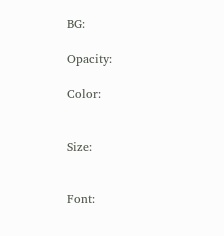BG:

Opacity:

Color:


Size:


Font: